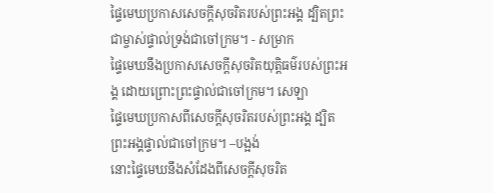ផ្ទៃមេឃប្រកាសសេចក្ដីសុចរិតរបស់ព្រះអង្គ ដ្បិតព្រះជាម្ចាស់ផ្ទាល់ទ្រង់ជាចៅក្រម។ - សម្រាក
ផ្ទៃមេឃនឹងប្រកាសសេចក្ដីសុចរិតយុត្តិធម៌របស់ព្រះអង្គ ដោយព្រោះព្រះផ្ទាល់ជាចៅក្រម។ សេឡា
ផ្ទៃមេឃប្រកាសពីសេចក្ដីសុចរិតរបស់ព្រះអង្គ ដ្បិតព្រះអង្គផ្ទាល់ជាចៅក្រម។ –បង្អង់
នោះផ្ទៃមេឃនឹងសំដែងពីសេចក្ដីសុចរិត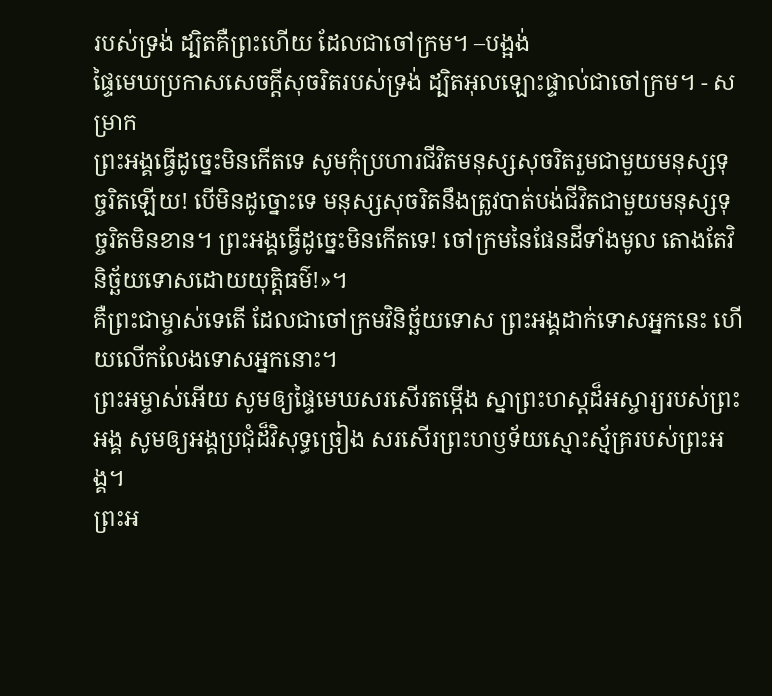របស់ទ្រង់ ដ្បិតគឺព្រះហើយ ដែលជាចៅក្រម។ –បង្អង់
ផ្ទៃមេឃប្រកាសសេចក្ដីសុចរិតរបស់ទ្រង់ ដ្បិតអុលឡោះផ្ទាល់ជាចៅក្រម។ - សម្រាក
ព្រះអង្គធ្វើដូច្នេះមិនកើតទេ សូមកុំប្រហារជីវិតមនុស្សសុចរិតរួមជាមួយមនុស្សទុច្ចរិតឡើយ! បើមិនដូច្នោះទេ មនុស្សសុចរិតនឹងត្រូវបាត់បង់ជីវិតជាមួយមនុស្សទុច្ចរិតមិនខាន។ ព្រះអង្គធ្វើដូច្នេះមិនកើតទេ! ចៅក្រមនៃផែនដីទាំងមូល តោងតែវិនិច្ឆ័យទោសដោយយុត្តិធម៌!»។
គឺព្រះជាម្ចាស់ទេតើ ដែលជាចៅក្រមវិនិច្ឆ័យទោស ព្រះអង្គដាក់ទោសអ្នកនេះ ហើយលើកលែងទោសអ្នកនោះ។
ព្រះអម្ចាស់អើយ សូមឲ្យផ្ទៃមេឃសរសើរតម្កើង ស្នាព្រះហស្ដដ៏អស្ចារ្យរបស់ព្រះអង្គ សូមឲ្យអង្គប្រជុំដ៏វិសុទ្ធច្រៀង សរសើរព្រះហឫទ័យស្មោះស្ម័គ្ររបស់ព្រះអង្គ។
ព្រះអ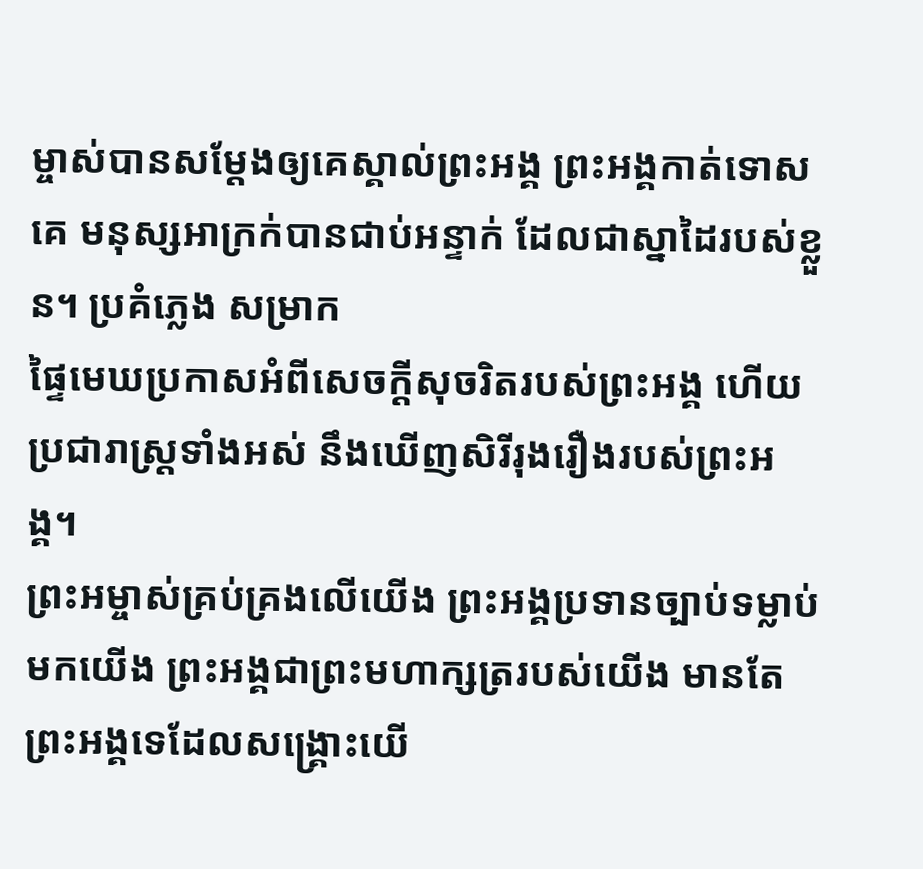ម្ចាស់បានសម្តែងឲ្យគេស្គាល់ព្រះអង្គ ព្រះអង្គកាត់ទោសគេ មនុស្សអាក្រក់បានជាប់អន្ទាក់ ដែលជាស្នាដៃរបស់ខ្លួន។ ប្រគំភ្លេង សម្រាក
ផ្ទៃមេឃប្រកាសអំពីសេចក្ដីសុចរិតរបស់ព្រះអង្គ ហើយប្រជារាស្ត្រទាំងអស់ នឹងឃើញសិរីរុងរឿងរបស់ព្រះអង្គ។
ព្រះអម្ចាស់គ្រប់គ្រងលើយើង ព្រះអង្គប្រទានច្បាប់ទម្លាប់មកយើង ព្រះអង្គជាព្រះមហាក្សត្ររបស់យើង មានតែព្រះអង្គទេដែលសង្គ្រោះយើ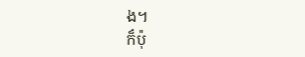ង។
ក៏ប៉ុ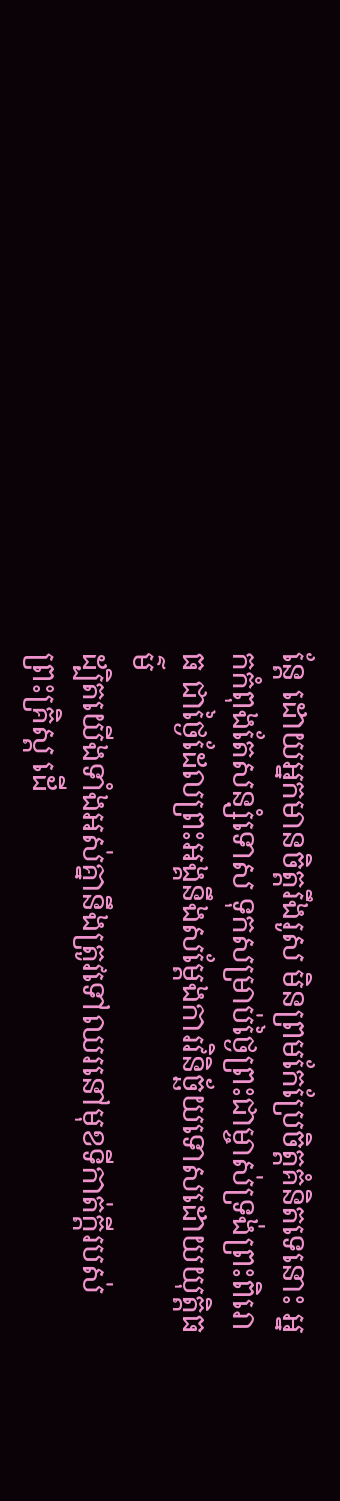ន្តែ ដោយអ្នកមានចិត្តរឹងរូស មិនព្រមកែប្រែចិត្តគំនិតទេនោះ អ្នកកំពុងតែសន្សំទោស ទុកសម្រាប់ថ្ងៃព្រះជាម្ចាស់ទ្រង់ព្រះពិរោធ ជាថ្ងៃដែលព្រះអង្គនឹងសម្តែងការវិនិច្ឆ័យទោសដោយយុត្តិធម៌
ដ្បិតយើងទាំងអស់គ្នានឹងត្រូវទៅឈរនៅមុខទីកាត់ក្ដីរបស់ព្រះគ្រិស្ត ដើ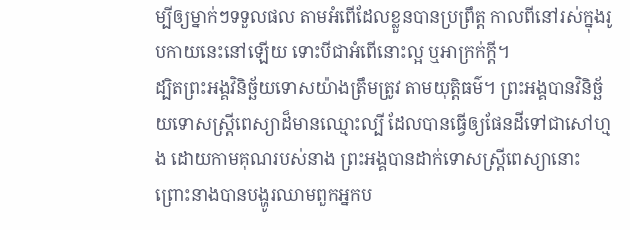ម្បីឲ្យម្នាក់ៗទទួលផល តាមអំពើដែលខ្លួនបានប្រព្រឹត្ត កាលពីនៅរស់ក្នុងរូបកាយនេះនៅឡើយ ទោះបីជាអំពើនោះល្អ ឬអាក្រក់ក្ដី។
ដ្បិតព្រះអង្គវិនិច្ឆ័យទោសយ៉ាងត្រឹមត្រូវ តាមយុត្តិធម៌។ ព្រះអង្គបានវិនិច្ឆ័យទោសស្ត្រីពេស្យាដ៏មានឈ្មោះល្បី ដែលបានធ្វើឲ្យផែនដីទៅជាសៅហ្មង ដោយកាមគុណរបស់នាង ព្រះអង្គបានដាក់ទោសស្ត្រីពេស្យានោះ ព្រោះនាងបានបង្ហូរឈាមពួកអ្នកប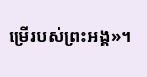ម្រើរបស់ព្រះអង្គ»។